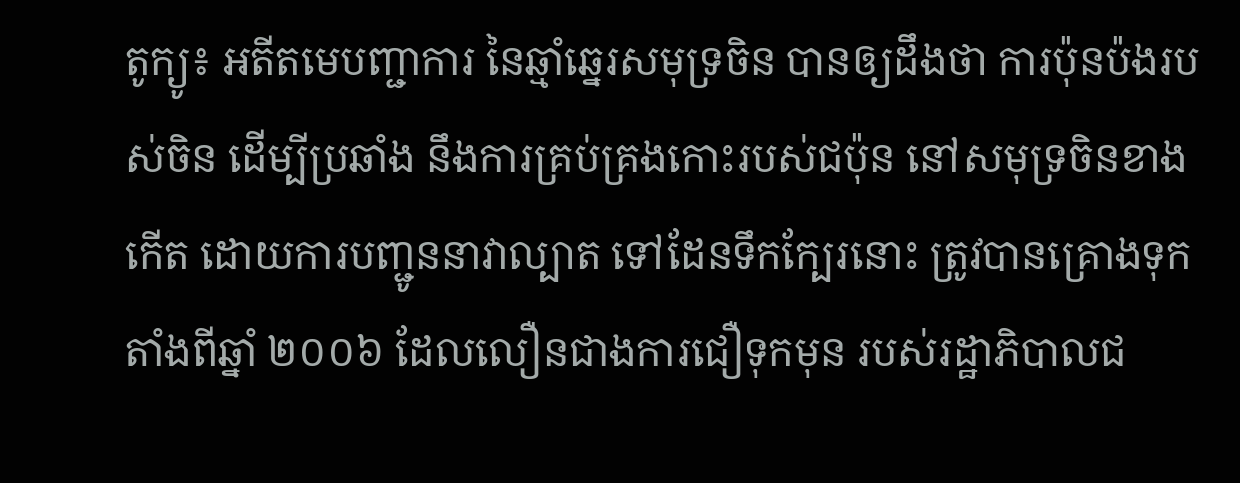តូក្យូ៖ អតីតមេបញ្ជាការ នៃឆ្មាំឆ្នេរសមុទ្រចិន បានឲ្យដឹងថា ការប៉ុនប៉ងរបស់ចិន ដើម្បីប្រឆាំង នឹងការគ្រប់គ្រងកោះរបស់ជប៉ុន នៅសមុទ្រចិនខាងកើត ដោយការបញ្ជូននាវាល្បាត ទៅដែនទឹកក្បែរនោះ ត្រូវបានគ្រោងទុក តាំងពីឆ្នាំ ២០០៦ ដែលលឿនជាងការជឿទុកមុន របស់រដ្ឋាភិបាលជ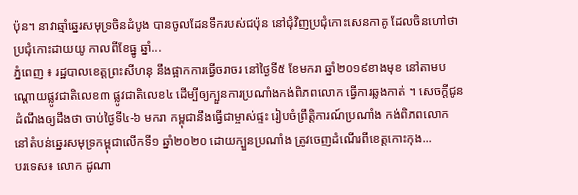ប៉ុន។ នាវាឆ្មាំឆ្នេរសមុទ្រចិនដំបូង បានចូលដែនទឹករបស់ជប៉ុន នៅជុំវិញប្រជុំកោះសេនកាគូ ដែលចិនហៅថា ប្រជុំកោះដាយយូ កាលពីខែធ្នូ ឆ្នាំ...
ភ្នំពេញ ៖ រដ្ឋបាលខេត្តព្រះសីហនុ នឹងផ្អាកការធ្វើចរាចរ នៅថ្ងៃទី៥ ខែមករា ឆ្នាំ២០១៩ខាងមុខ នៅតាមបណ្ដោយផ្លូវជាតិលេខ៣ ផ្លូវជាតិលេខ៤ ដើម្បីឲ្យក្បួនការប្រណាំងកង់ពិភពលោក ធ្វើការឆ្លងកាត់ ។ សេចក្តីជូនដំណឹងឲ្យដឹងថា ចាប់ថ្ងៃទី៤-៦ មករា កម្ពុជានឹងធ្វើជាម្ចាស់ផ្ទះ រៀបចំព្រឹត្តិការណ៍ប្រណាំង កង់ពិភពលោក នៅតំបន់ឆ្នេរសមុទ្រកម្ពុជាលើកទី១ ឆ្នាំ២០២០ ដោយក្បួនប្រណាំង ត្រូវចេញដំណើរពីខេត្តកោះកុង...
បរទេស៖ លោក ដូណា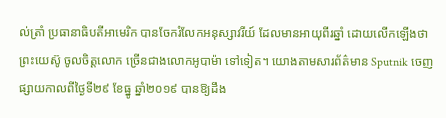ល់ត្រាំ ប្រធានាធិបតីអាមេរិក បានចែករំលែកអនុស្សាវរីយ៍ ដែលមានអាយុពីរឆ្នាំ ដោយលើកឡើងថា ព្រះយេស៊ូ ចូលចិត្តលោក ច្រើនជាងលោកអូបាម៉ា ទៅទៀត។ យោងតាមសារព័ត៌មាន Sputnik ចេញផ្សាយកាលពីថ្ងៃទី២៩ ខែធ្នូ ឆ្នាំ២០១៩ បានឱ្យដឹង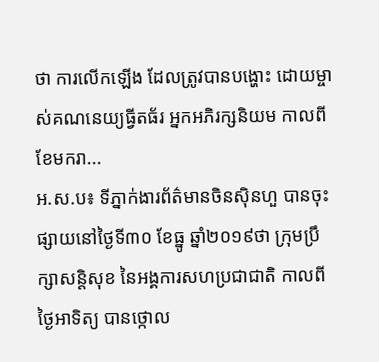ថា ការលើកឡើង ដែលត្រូវបានបង្ហោះ ដោយម្ចាស់គណនេយ្យធ្វីតធ័រ អ្នកអភិរក្សនិយម កាលពីខែមករា...
អ.ស.ប៖ ទីភ្នាក់ងារព័ត៌មានចិនស៊ិនហួ បានចុះផ្សាយនៅថ្ងៃទី៣០ ខែធ្នូ ឆ្នាំ២០១៩ថា ក្រុមប្រឹក្សាសន្តិសុខ នៃអង្គការសហប្រជាជាតិ កាលពីថ្ងៃអាទិត្យ បានថ្កោល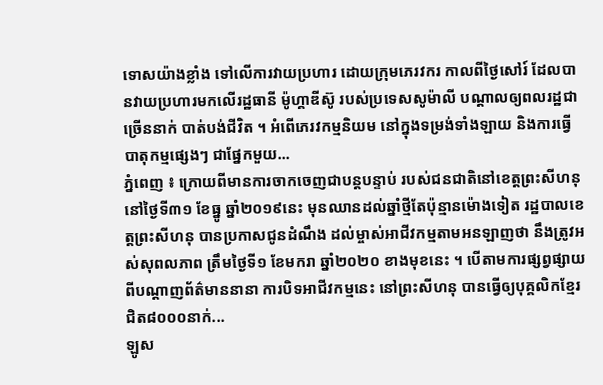ទោសយ៉ាងខ្លាំង ទៅលើការវាយប្រហារ ដោយក្រុមភេរវករ កាលពីថ្ងៃសៅរ៍ ដែលបានវាយប្រហារមកលើរដ្ឋធានី ម៉ូហ្គាឌីស៊ូ របស់ប្រទេសសូម៉ាលី បណ្តាលឲ្យពលរដ្ឋជាច្រើននាក់ បាត់បង់ជីវិត ។ អំពើភេរវកម្មនិយម នៅក្នុងទម្រង់ទាំងឡាយ និងការធ្វើបាតុកម្មផ្សេងៗ ជាផ្នែកមួយ...
ភ្នំពេញ ៖ ក្រោយពីមានការចាកចេញជាបន្តបន្ទាប់ របស់ជនជាតិនៅខេត្តព្រះសីហនុ នៅថ្ងៃទី៣១ ខែធ្នូ ឆ្នាំ២០១៩នេះ មុនឈានដល់ឆ្នាំថ្មីតែប៉ុន្មានម៉ោងទៀត រដ្ឋបាលខេត្តព្រះសីហនុ បានប្រកាសជូនដំណឹង ដល់ម្ចាស់អាជីវកម្មតាមអនឡាញថា នឹងត្រូវអស់សុពលភាព ត្រឹមថ្ងៃទី១ ខែមករា ឆ្នាំ២០២០ ខាងមុខនេះ ។ បើតាមការផ្សព្វផ្សាយ ពីបណ្តាញព័ត៌មាននានា ការបិទអាជីវកម្មនេះ នៅព្រះសីហនុ បានធ្វើឲ្យបុគ្គលិកខ្មែរជិត៨០០០នាក់...
ឡូស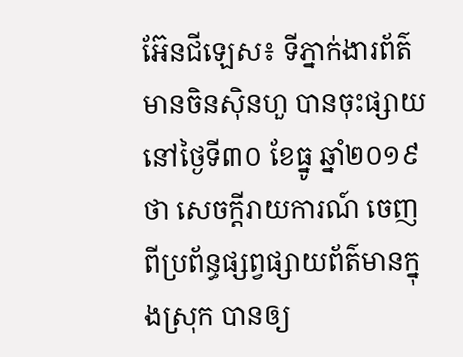អ៊ែនជីឡេស៖ ទីភ្នាក់ងារព័ត៌មានចិនស៊ិនហួ បានចុះផ្សាយនៅថ្ងៃទី៣០ ខែធ្នូ ឆ្នាំ២០១៩ថា សេចក្តីរាយការណ៍ ចេញពីប្រព័ន្ធផ្សព្វផ្សាយព័ត៌មានក្នុងស្រុក បានឲ្យ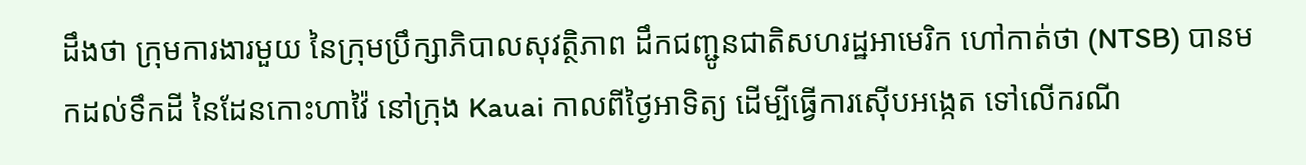ដឹងថា ក្រុមការងារមួយ នៃក្រុមប្រឹក្សាភិបាលសុវត្ថិភាព ដឹកជញ្ជូនជាតិសហរដ្ឋអាមេរិក ហៅកាត់ថា (NTSB) បានមកដល់ទឹកដី នៃដែនកោះហាវ៉ៃ នៅក្រុង Kauai កាលពីថ្ងៃអាទិត្យ ដើម្បីធ្វើការស៊ើបអង្កេត ទៅលើករណី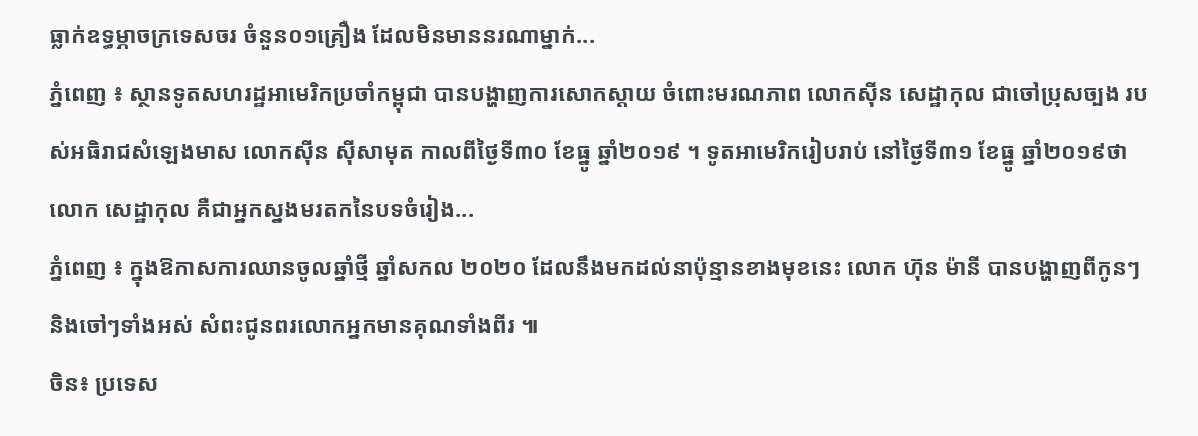ធ្លាក់ឧទ្ធម្ភាចក្រទេសចរ ចំនួន០១គ្រឿង ដែលមិនមាននរណាម្នាក់...
ភ្នំពេញ ៖ ស្ថានទូតសហរដ្ឋអាមេរិកប្រចាំកម្ពុជា បានបង្ហាញការសោកស្តាយ ចំពោះមរណភាព លោកស៊ីន សេដ្ឋាកុល ជាចៅប្រុសច្បង របស់អធិរាជសំឡេងមាស លោកស៊ីន ស៊ីសាមុត កាលពីថ្ងៃទី៣០ ខែធ្នូ ឆ្នាំ២០១៩ ។ ទូតអាមេរិករៀបរាប់ នៅថ្ងៃទី៣១ ខែធ្នូ ឆ្នាំ២០១៩ថា លោក សេដ្ឋាកុល គឺជាអ្នកស្នងមរតកនៃបទចំរៀង...
ភ្នំពេញ ៖ ក្នុងឱកាសការឈានចូលឆ្នាំថ្មី ឆ្នាំសកល ២០២០ ដែលនឹងមកដល់នាប៉ុន្មានខាងមុខនេះ លោក ហ៊ុន ម៉ានី បានបង្ហាញពីកូនៗ និងចៅៗទាំងអស់ សំពះជូនពរលោកអ្នកមានគុណទាំងពីរ ៕
ចិន៖ ប្រទេស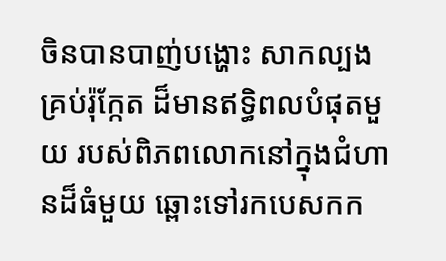ចិនបានបាញ់បង្ហោះ សាកល្បងគ្រប់រ៉ុក្កែត ដ៏មានឥទ្ធិពលបំផុតមួយ របស់ពិភពលោកនៅក្នុងជំហានដ៏ធំមួយ ឆ្ពោះទៅរកបេសកក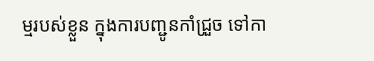ម្មរបស់ខ្លួន ក្នុងការបញ្ជូនកាំជ្រួច ទៅកា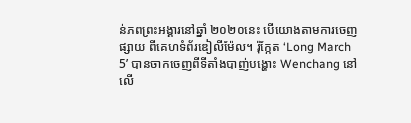ន់ភពព្រះអង្គារនៅឆ្នាំ ២០២០នេះ បើយោងតាមការចេញផ្សាយ ពីគេហទំព័រឌៀលីម៉ែល។ រ៉ុក្កែត ‘Long March 5’ បានចាកចេញពីទីតាំងបាញ់បង្ហោះ Wenchang នៅលើ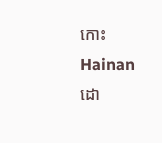កោះ Hainan ដោ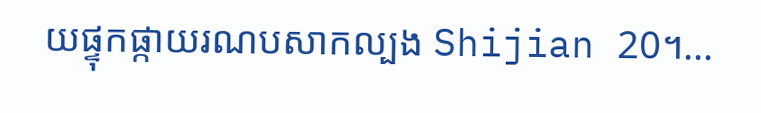យផ្ទុកផ្កាយរណបសាកល្បង Shijian 20។...